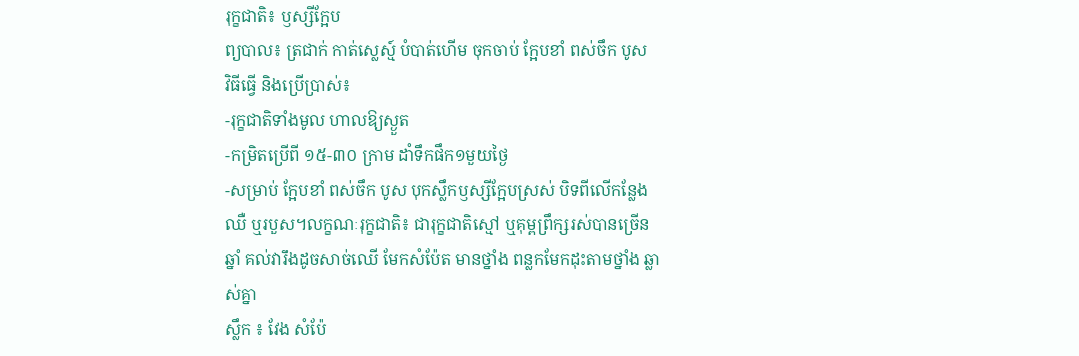រុក្ខជាតិ៖ ឫស្សីក្អែប
ព្យបាល៖ ត្រជាក់ កាត់ស្លេស្ម៍ បំបាត់ហើម ចុកចាប់ ក្អែបខាំ ពស់ចឹក បូស
វិធីធ្វើ និងប្រើប្រាស់៖
-រុក្ខជាតិទាំងមូល ហាលឱ្យស្ងួត
-កម្រិតប្រើពី ១៥-៣០ ក្រាម ដាំទឹកផឹក១មួយថ្ងៃ
-សម្រាប់ ក្អែបខាំ ពស់ចឹក បូស បុកស្លឹកឫស្សីក្អែបស្រស់ បិទពីលើកន្លែងឈឺ ឬរបួស។លក្ខណៈរុក្ខជាតិ៖ ជារុក្ខជាតិស្មៅ ឬគុម្ពព្រឹក្សរស់បានច្រើនឆ្នាំ គល់វារឹងដូចសាច់ឈើ មែកសំប៉ែត មានថ្នាំង ពន្លកមែកដុះតាមថ្នាំង ឆ្លាស់គ្នា
ស្លឹក ៖ វែង សំប៉ែ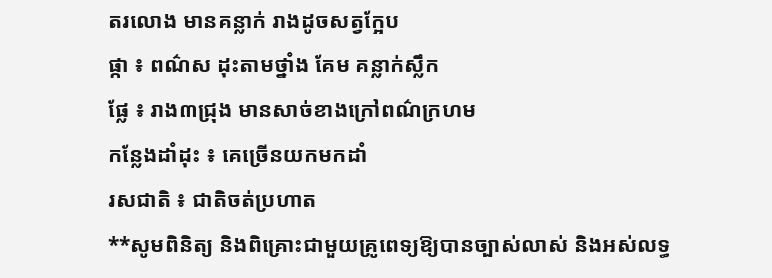តរលោង មានគន្លាក់ រាងដូចសត្វក្អែប
ផ្កា ៖ ពណ៌ស ដុះតាមថ្នាំង គែម គន្លាក់ស្លឹក
ផ្លែ ៖ រាង៣ជ្រុង មានសាច់ខាងក្រៅពណ៌ក្រហម
កន្លែងដាំដុះ ៖ គេច្រើនយកមកដាំ
រសជាតិ ៖ ជាតិចត់ប្រហាត
**សូមពិនិត្យ និងពិគ្រោះជាមួយគ្រូពេទ្យឱ្យបានច្បាស់លាស់ និងអស់លទ្ធ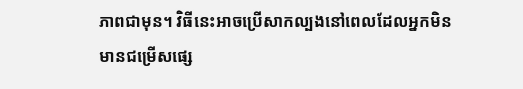ភាពជាមុន។ វិធីនេះអាចប្រើសាកល្បងនៅពេលដែលអ្នកមិនមានជម្រើសផ្សេ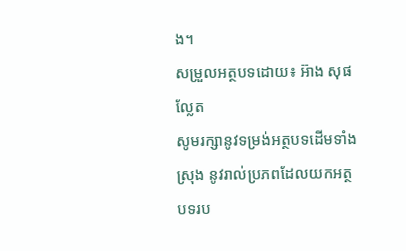ង។
សម្រួលអត្ថបទដោយ៖ អ៊ាង សុផល្លែត
សូមរក្សានូវទម្រង់អត្ថបទដើមទាំងស្រុង នូវរាល់ប្រភពដែលយកអត្ថបទរប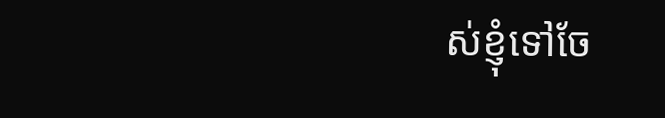ស់ខ្ញុំទៅចែ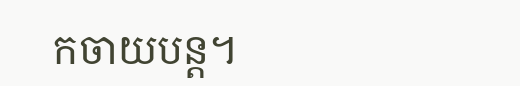កចាយបន្ត។